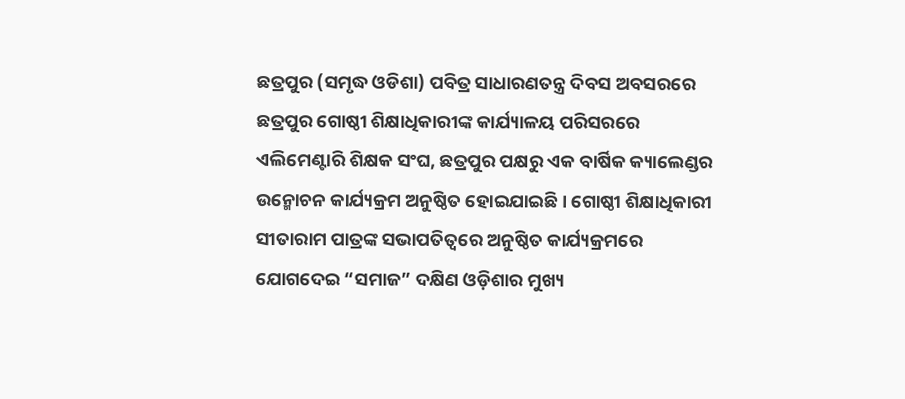ଛତ୍ରପୁର (ସମୃଦ୍ଧ ଓଡିଶା) ପବିତ୍ର ସାଧାରଣତନ୍ତ୍ର ଦିବସ ଅବସରରେ ଛତ୍ରପୁର ଗୋଷ୍ଠୀ ଶିକ୍ଷାଧିକାରୀଙ୍କ କାର୍ଯ୍ୟାଳୟ ପରିସରରେ ଏଲିମେଣ୍ଟାରି ଶିକ୍ଷକ ସଂଘ, ଛତ୍ରପୁର ପକ୍ଷରୁ ଏକ ବାର୍ଷିକ କ୍ୟାଲେଣ୍ଡର ଉନ୍ମୋଚନ କାର୍ଯ୍ୟକ୍ରମ ଅନୁଷ୍ଠିତ ହୋଇଯାଇଛି । ଗୋଷ୍ଠୀ ଶିକ୍ଷାଧିକାରୀ ସୀତାରାମ ପାତ୍ରଙ୍କ ସଭାପତିତ୍ବରେ ଅନୁଷ୍ଠିତ କାର୍ଯ୍ୟକ୍ରମରେ ଯୋଗଦେଇ “ସମାଜ” ଦକ୍ଷିଣ ଓଡ଼ିଶାର ମୁଖ୍ୟ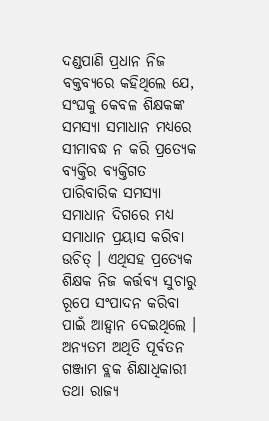ଦଣ୍ଡପାଣି ପ୍ରଧାନ ନିଜ ବକ୍ତବ୍ୟରେ କହିଥିଲେ ଯେ, ସଂଘକୁ କେବଳ ଶିକ୍ଷକଙ୍କ ସମସ୍ୟା ସମାଧାନ ମଧ୍ୟରେ ସୀମାବଦ୍ଧ ନ କରି ପ୍ରତ୍ୟେକ ବ୍ୟକ୍ତିର ବ୍ୟକ୍ତିଗତ ପାରିବାରିକ ସମସ୍ୟା ସମାଧାନ ଦିଗରେ ମଧ୍ୟ ସମାଧାନ ପ୍ରୟାସ କରିବା ଉଚିତ୍ । ଏଥିସହ ପ୍ରତ୍ୟେକ ଶିକ୍ଷକ ନିଜ କର୍ତ୍ତବ୍ୟ ସୁଚାରୁ ରୂପେ ସଂପାଦନ କରିବା ପାଇଁ ଆହ୍ବାନ ଦେଇଥିଲେ । ଅନ୍ୟତମ ଅଥିତି ପୂର୍ବତନ ଗଞ୍ଜାମ ବ୍ଲକ ଶିକ୍ଷାଧିକାରୀ ତଥା ରାଜ୍ୟ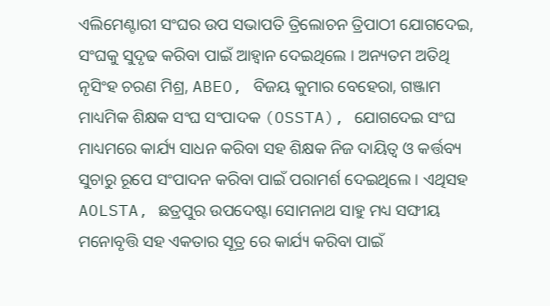ଏଲିମେଣ୍ଟାରୀ ସଂଘର ଉପ ସଭାପତି ତ୍ରିଲୋଚନ ତ୍ରିପାଠୀ ଯୋଗଦେଇ, ସଂଘକୁ ସୁଦୃଢ କରିବା ପାଇଁ ଆହ୍ବାନ ଦେଇଥିଲେ । ଅନ୍ୟତମ ଅତିଥି ନୃସିଂହ ଚରଣ ମିଶ୍ର, ABEO, ବିଜୟ କୁମାର ବେହେରା, ଗଞ୍ଜାମ ମାଧ୍ୟମିକ ଶିକ୍ଷକ ସଂଘ ସଂପାଦକ (OSSTA), ଯୋଗଦେଇ ସଂଘ ମାଧ୍ୟମରେ କାର୍ଯ୍ୟ ସାଧନ କରିବା ସହ ଶିକ୍ଷକ ନିଜ ଦାୟିତ୍ବ ଓ କର୍ତ୍ତବ୍ୟ ସୁଚାରୁ ରୂପେ ସଂପାଦନ କରିବା ପାଇଁ ପରାମର୍ଶ ଦେଇଥିଲେ । ଏଥିସହ AOLSTA, ଛତ୍ରପୁର ଉପଦେଷ୍ଟା ସୋମନାଥ ସାହୁ ମଧ୍ୟ ସଙ୍ଘୀୟ ମନୋବୃତ୍ତି ସହ ଏକତାର ସୂତ୍ର ରେ କାର୍ଯ୍ୟ କରିବା ପାଇଁ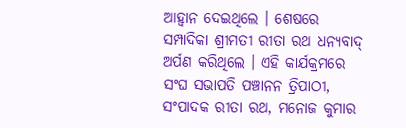ଆହ୍ବାନ ଦେଇଥିଲେ । ଶେଷରେ ସମ୍ପାଦିକା ଶ୍ରୀମତୀ ରୀତା ରଥ ଧନ୍ୟବାଦ୍ ଅର୍ପଣ କରିଥିଲେ । ଏହି କାର୍ଯକ୍ରମରେ ସଂଘ ସଭାପତି ପଞ୍ଚାନନ ତ୍ରିପାଠୀ, ସଂପାଦକ ରୀତା ରଥ, ମନୋଜ କୁମାର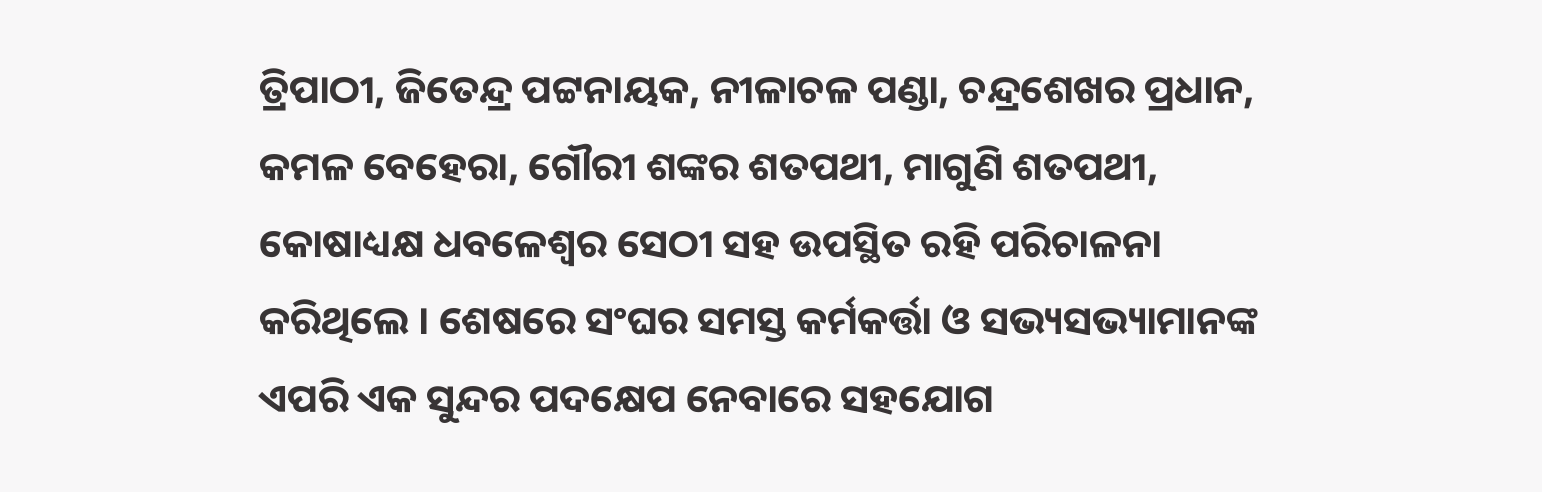ତ୍ରିପାଠୀ, ଜିତେନ୍ଦ୍ର ପଟ୍ଟନାୟକ, ନୀଳାଚଳ ପଣ୍ଡା, ଚନ୍ଦ୍ରଶେଖର ପ୍ରଧାନ, କମଳ ବେହେରା, ଗୌରୀ ଶଙ୍କର ଶତପଥୀ, ମାଗୁଣି ଶତପଥୀ, କୋଷାଧ୍ୟକ୍ଷ ଧବଳେଶ୍ଵର ସେଠୀ ସହ ଉପସ୍ଥିତ ରହି ପରିଚାଳନା କରିଥିଲେ । ଶେଷରେ ସଂଘର ସମସ୍ତ କର୍ମକର୍ତ୍ତା ଓ ସଭ୍ୟସଭ୍ୟାମାନଙ୍କ ଏପରି ଏକ ସୁନ୍ଦର ପଦକ୍ଷେପ ନେବାରେ ସହଯୋଗ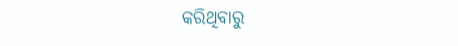କରିଥିବାରୁ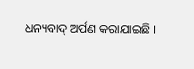ଧନ୍ୟବାଦ୍ ଅର୍ପଣ କରାଯାଇଛି ।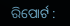ରିପୋର୍ଟ :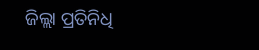ଜିଲ୍ଲା ପ୍ରତିନିଧି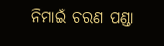ନିମାଇଁ ଚରଣ ପଣ୍ଡା